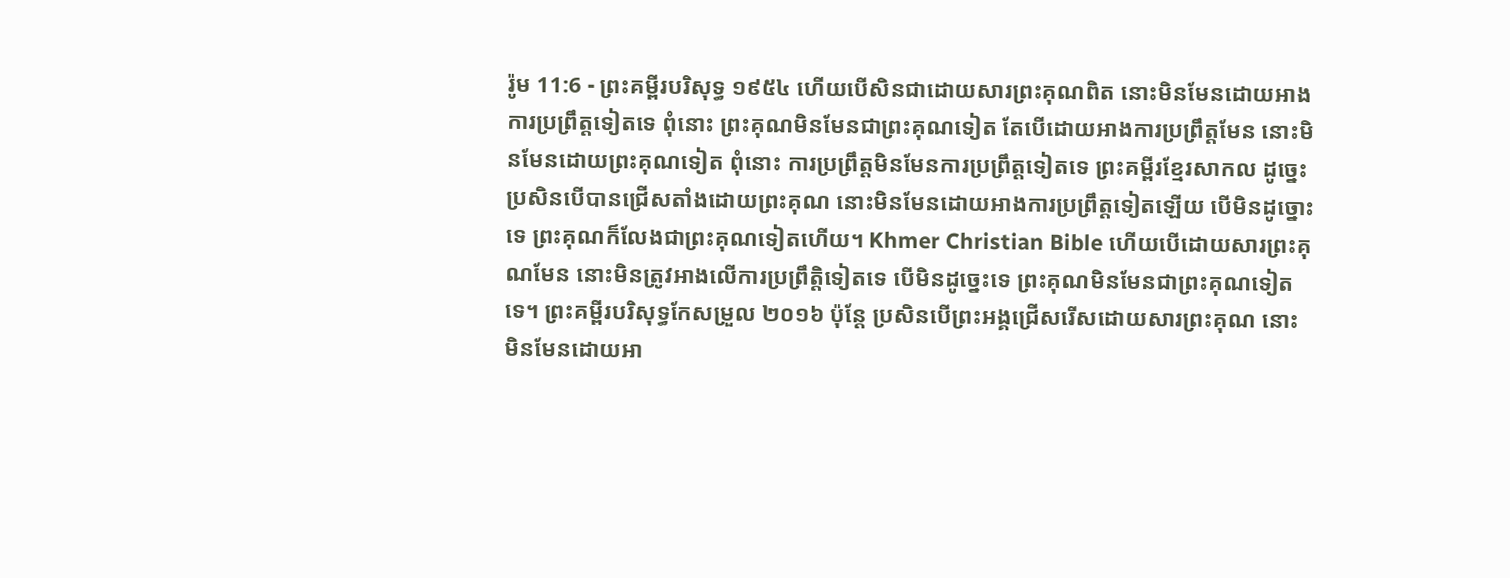រ៉ូម 11:6 - ព្រះគម្ពីរបរិសុទ្ធ ១៩៥៤ ហើយបើសិនជាដោយសារព្រះគុណពិត នោះមិនមែនដោយអាងការប្រព្រឹត្តទៀតទេ ពុំនោះ ព្រះគុណមិនមែនជាព្រះគុណទៀត តែបើដោយអាងការប្រព្រឹត្តមែន នោះមិនមែនដោយព្រះគុណទៀត ពុំនោះ ការប្រព្រឹត្តមិនមែនការប្រព្រឹត្តទៀតទេ ព្រះគម្ពីរខ្មែរសាកល ដូច្នេះ ប្រសិនបើបានជ្រើសតាំងដោយព្រះគុណ នោះមិនមែនដោយអាងការប្រព្រឹត្តទៀតឡើយ បើមិនដូច្នោះទេ ព្រះគុណក៏លែងជាព្រះគុណទៀតហើយ។ Khmer Christian Bible ហើយបើដោយសារព្រះគុណមែន នោះមិនត្រូវអាងលើការប្រព្រឹត្តិទៀតទេ បើមិនដូច្នេះទេ ព្រះគុណមិនមែនជាព្រះគុណទៀតទេ។ ព្រះគម្ពីរបរិសុទ្ធកែសម្រួល ២០១៦ ប៉ុន្តែ ប្រសិនបើព្រះអង្គជ្រើសរើសដោយសារព្រះគុណ នោះមិនមែនដោយអា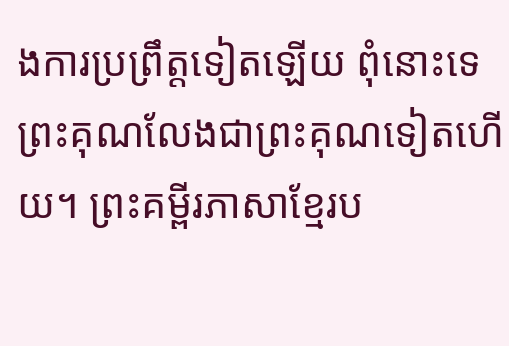ងការប្រព្រឹត្តទៀតឡើយ ពុំនោះទេ ព្រះគុណលែងជាព្រះគុណទៀតហើយ។ ព្រះគម្ពីរភាសាខ្មែរប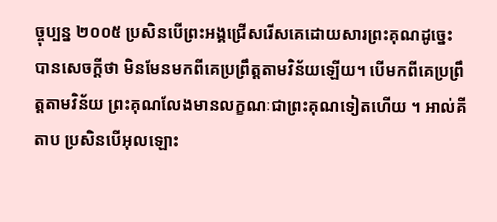ច្ចុប្បន្ន ២០០៥ ប្រសិនបើព្រះអង្គជ្រើសរើសគេដោយសារព្រះគុណដូច្នេះ បានសេចក្ដីថា មិនមែនមកពីគេប្រព្រឹត្តតាមវិន័យឡើយ។ បើមកពីគេប្រព្រឹត្តតាមវិន័យ ព្រះគុណលែងមានលក្ខណៈជាព្រះគុណទៀតហើយ ។ អាល់គីតាប ប្រសិនបើអុលឡោះ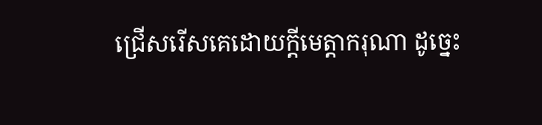ជ្រើសរើសគេដោយក្តីមេត្តាករុណា ដូច្នេះ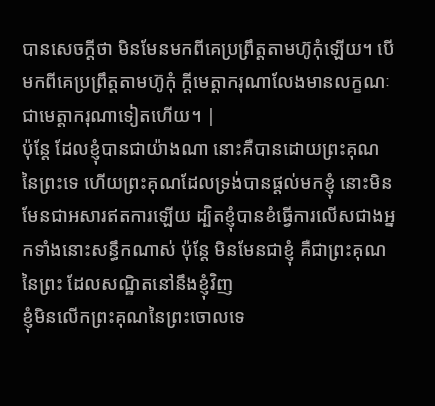បានសេចក្ដីថា មិនមែនមកពីគេប្រព្រឹត្ដតាមហ៊ូកុំឡើយ។ បើមកពីគេប្រព្រឹត្ដតាមហ៊ូកុំ ក្តីមេត្តាករុណាលែងមានលក្ខណៈជាមេត្តាករុណាទៀតហើយ។ |
ប៉ុន្តែ ដែលខ្ញុំបានជាយ៉ាងណា នោះគឺបានដោយព្រះគុណនៃព្រះទេ ហើយព្រះគុណដែលទ្រង់បានផ្តល់មកខ្ញុំ នោះមិនមែនជាអសារឥតការឡើយ ដ្បិតខ្ញុំបានខំធ្វើការលើសជាងអ្នកទាំងនោះសន្ធឹកណាស់ ប៉ុន្តែ មិនមែនជាខ្ញុំ គឺជាព្រះគុណនៃព្រះ ដែលសណ្ឋិតនៅនឹងខ្ញុំវិញ
ខ្ញុំមិនលើកព្រះគុណនៃព្រះចោលទេ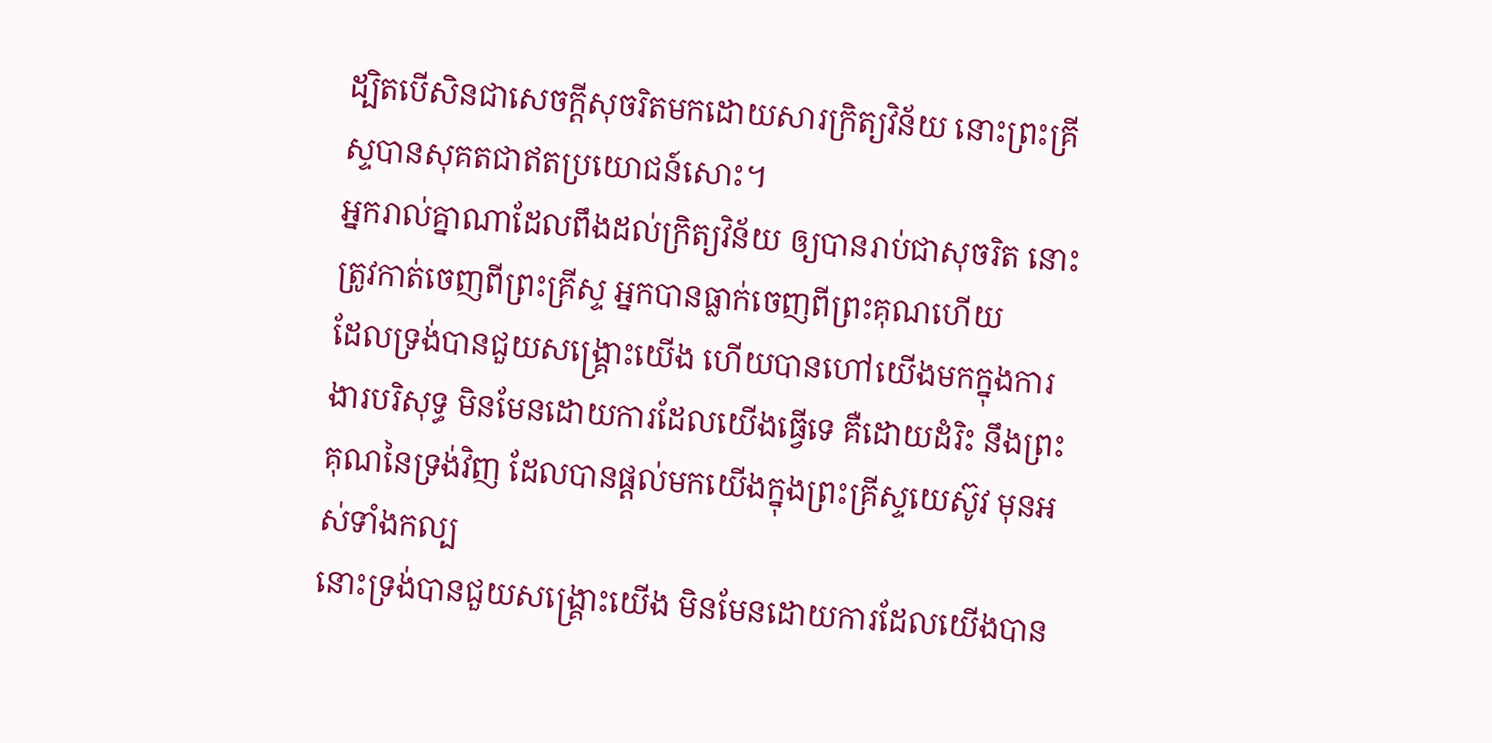ដ្បិតបើសិនជាសេចក្ដីសុចរិតមកដោយសារក្រិត្យវិន័យ នោះព្រះគ្រីស្ទបានសុគតជាឥតប្រយោជន៍សោះ។
អ្នករាល់គ្នាណាដែលពឹងដល់ក្រិត្យវិន័យ ឲ្យបានរាប់ជាសុចរិត នោះត្រូវកាត់ចេញពីព្រះគ្រីស្ទ អ្នកបានធ្លាក់ចេញពីព្រះគុណហើយ
ដែលទ្រង់បានជួយសង្គ្រោះយើង ហើយបានហៅយើងមកក្នុងការងារបរិសុទ្ធ មិនមែនដោយការដែលយើងធ្វើទេ គឺដោយដំរិះ នឹងព្រះគុណនៃទ្រង់វិញ ដែលបានផ្តល់មកយើងក្នុងព្រះគ្រីស្ទយេស៊ូវ មុនអស់ទាំងកល្ប
នោះទ្រង់បានជួយសង្គ្រោះយើង មិនមែនដោយការដែលយើងបាន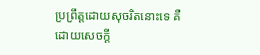ប្រព្រឹត្តដោយសុចរិតនោះទេ គឺដោយសេចក្ដី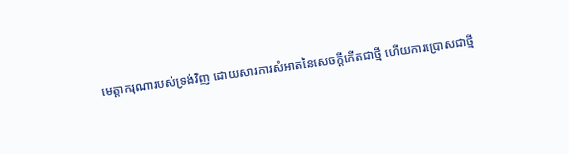មេត្តាករុណារបស់ទ្រង់វិញ ដោយសារការសំអាតនៃសេចក្ដីកើតជាថ្មី ហើយការប្រោសជាថ្មី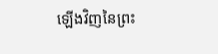ឡើងវិញនៃព្រះ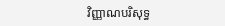វិញ្ញាណបរិសុទ្ធ